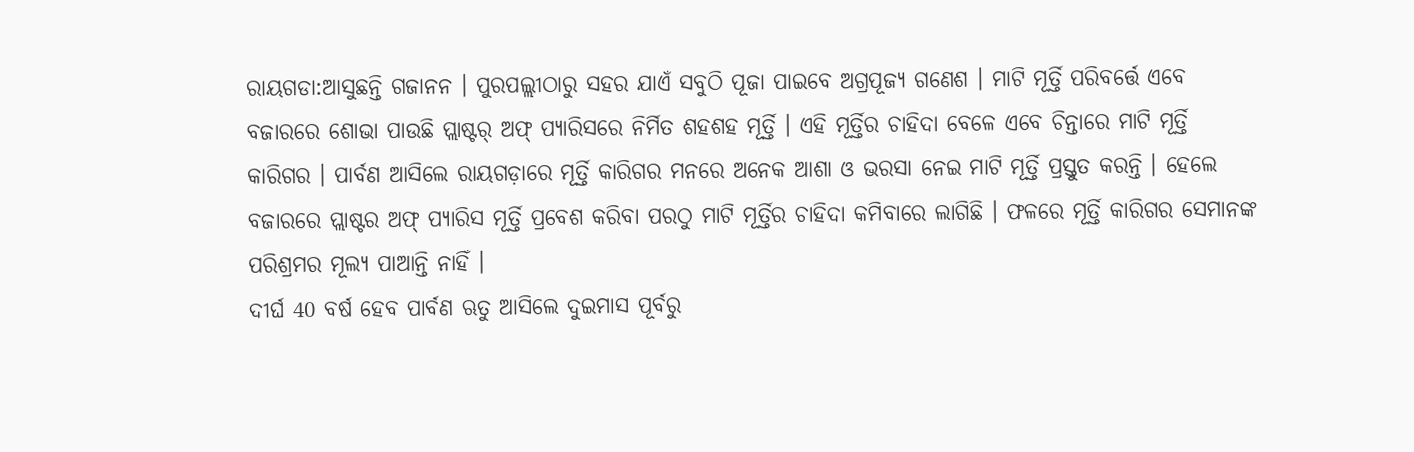ରାୟଗଡା:ଆସୁଛନ୍ତି ଗଜାନନ । ପୁରପଲ୍ଲୀଠାରୁ ସହର ଯାଏଁ ସବୁଠି ପୂଜା ପାଇବେ ଅଗ୍ରପୂଜ୍ୟ ଗଣେଶ । ମାଟି ମୂର୍ତ୍ତି ପରିବର୍ତ୍ତେ ଏବେ ବଜାରରେ ଶୋଭା ପାଉଛି ପ୍ଲାଷ୍ଟର୍ ଅଫ୍ ପ୍ୟାରିସରେ ନିର୍ମିତ ଶହଶହ ମୂର୍ତ୍ତି । ଏହି ମୂର୍ତ୍ତିର ଚାହିଦା ବେଳେ ଏବେ ଚିନ୍ତାରେ ମାଟି ମୂର୍ତ୍ତି କାରିଗର । ପାର୍ବଣ ଆସିଲେ ରାୟଗଡ଼ାରେ ମୂର୍ତ୍ତି କାରିଗର ମନରେ ଅନେକ ଆଶା ଓ ଭରସା ନେଇ ମାଟି ମୂର୍ତ୍ତି ପ୍ରସ୍ତୁତ କରନ୍ତି । ହେଲେ ବଜାରରେ ପ୍ଲାଷ୍ଟର ଅଫ୍ ପ୍ୟାରିସ ମୂର୍ତ୍ତି ପ୍ରବେଶ କରିବା ପରଠୁ ମାଟି ମୂର୍ତ୍ତିର ଚାହିଦା କମିବାରେ ଲାଗିଛି । ଫଳରେ ମୂର୍ତ୍ତି କାରିଗର ସେମାନଙ୍କ ପରିଶ୍ରମର ମୂଲ୍ୟ ପାଆନ୍ତି ନାହିଁ ।
ଦୀର୍ଘ 40 ବର୍ଷ ହେବ ପାର୍ବଣ ଋତୁ ଆସିଲେ ଦୁଇମାସ ପୂର୍ବରୁ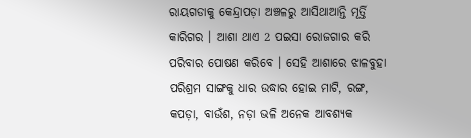ରାୟଗଡାକୁ କେନ୍ଦ୍ରାପଡ଼ା ଅଞ୍ଚଳରୁ ଆସିଥାଆନ୍ତି ମୂର୍ତ୍ତି କାରିଗର । ଆଶା ଥାଏ 2 ପଇସା ରୋଜଗାର କରି ପରିବାର ପୋଷଣ କରିବେ । ସେହି ଆଶାରେ ଝାଳବୁହା ପରିଶ୍ରମ ସାଙ୍ଗକୁ ଧାର ଉଦ୍ଧାର ହୋଇ ମାଟି, ରଙ୍ଗ, କପଡ଼ା, ବାଉଁଶ, ନଡ଼ା ଭଳି ଅନେକ ଆବଶ୍ୟକ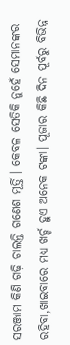ସରଞ୍ଜାମ କିଣି ଗଢ଼ି ଚାଲନ୍ତି ଗଣେଶ ମୂର୍ତ୍ତି । କେବଳ ସେତିକି ନୁହେଁ ସେମାନଙ୍କର ରହିବା,ଖାଇବାରେ ମଧ୍ୟ ଖର୍ଚ୍ଚ ହୁଏ ଅନେକ ଟଙ୍କା। ପୂଜାର କିଛି ଦିନ ପୂର୍ବରୁ ବିଭିନ୍ନ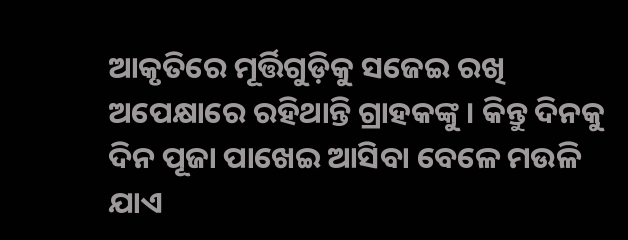ଆକୃତିରେ ମୂର୍ତ୍ତିଗୁଡ଼ିକୁ ସଜେଇ ରଖି ଅପେକ୍ଷାରେ ରହିଥାନ୍ତି ଗ୍ରାହକଙ୍କୁ । କିନ୍ତୁ ଦିନକୁ ଦିନ ପୂଜା ପାଖେଇ ଆସିବା ବେଳେ ମଉଳି ଯାଏ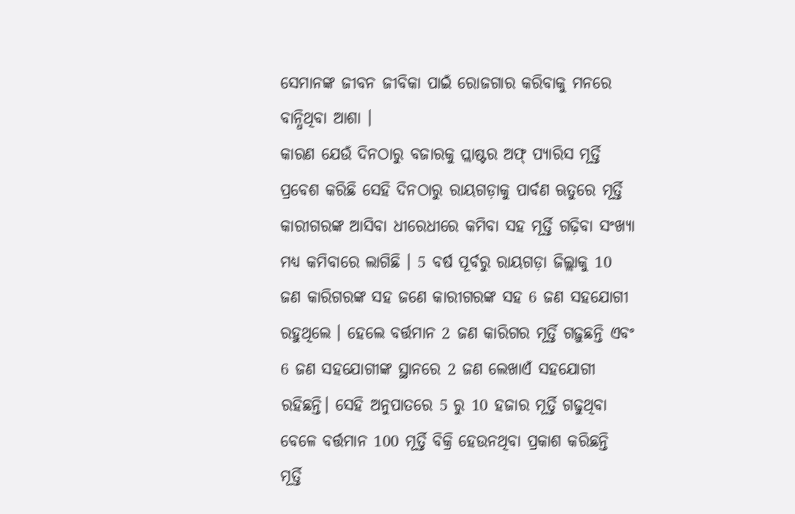ସେମାନଙ୍କ ଜୀବନ ଜୀବିକା ପାଇଁ ରୋଜଗାର କରିବାକୁ ମନରେ ବାନ୍ଧିଥିବା ଆଶା ।
କାରଣ ଯେଉଁ ଦିନଠାରୁ ବଜାରକୁ ପ୍ଲାଷ୍ଟର ଅଫ୍ ପ୍ୟାରିସ ମୂର୍ତ୍ତି ପ୍ରବେଶ କରିଛି ସେହି ଦିନଠାରୁ ରାୟଗଡ଼ାକୁ ପାର୍ବଣ ଋତୁରେ ମୂର୍ତ୍ତି କାରୀଗରଙ୍କ ଆସିବା ଧୀରେଧୀରେ କମିବା ସହ ମୂର୍ତ୍ତି ଗଢ଼ିବା ସଂଖ୍ୟା ମଧ୍ୟ କମିବାରେ ଲାଗିଛି । 5 ବର୍ଷ ପୂର୍ବରୁ ରାୟଗଡ଼ା ଜିଲ୍ଲାକୁ 10 ଜଣ କାରିଗରଙ୍କ ସହ ଜଣେ କାରୀଗରଙ୍କ ସହ 6 ଜଣ ସହଯୋଗୀ ରହୁଥିଲେ । ହେଲେ ବର୍ତ୍ତମାନ 2 ଜଣ କାରିଗର ମୂର୍ତ୍ତି ଗଢ଼ୁଛନ୍ତି ଏବଂ 6 ଜଣ ସହଯୋଗୀଙ୍କ ସ୍ଥାନରେ 2 ଜଣ ଲେଖାଏଁ ସହଯୋଗୀ ରହିଛନ୍ତି। ସେହି ଅନୁପାତରେ 5 ରୁ 10 ହଜାର ମୂର୍ତ୍ତି ଗଢୁଥିବା ବେଳେ ବର୍ତ୍ତମାନ 100 ମୂର୍ତ୍ତି ବିକ୍ରି ହେଉନଥିବା ପ୍ରକାଶ କରିଛନ୍ତି ମୂର୍ତ୍ତି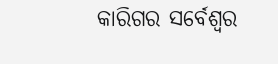କାରିଗର ସର୍ବେଶ୍ୱର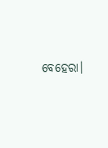ବେହେରା।